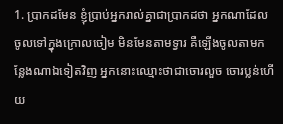1. ប្រាកដមែន ខ្ញុំប្រាប់អ្នករាល់គ្នាជាប្រាកដថា អ្នកណាដែលចូលទៅក្នុងក្រោលចៀម មិនមែនតាមទ្វារ គឺឡើងចូលតាមកន្លែងណាឯទៀតវិញ អ្នកនោះឈ្មោះថាជាចោរលួច ចោរប្លន់ហើយ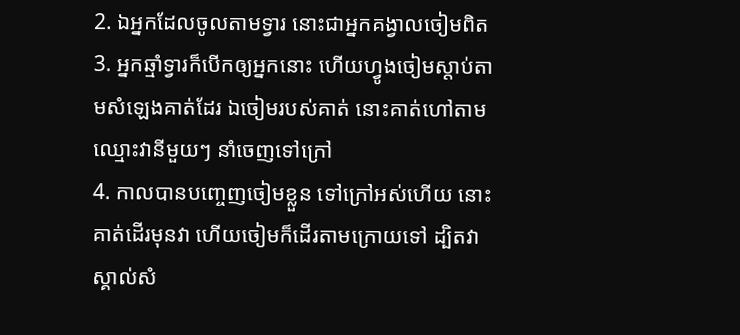2. ឯអ្នកដែលចូលតាមទ្វារ នោះជាអ្នកគង្វាលចៀមពិត
3. អ្នកឆ្មាំទ្វារក៏បើកឲ្យអ្នកនោះ ហើយហ្វូងចៀមស្តាប់តាមសំឡេងគាត់ដែរ ឯចៀមរបស់គាត់ នោះគាត់ហៅតាមឈ្មោះវានីមួយៗ នាំចេញទៅក្រៅ
4. កាលបានបញ្ចេញចៀមខ្លួន ទៅក្រៅអស់ហើយ នោះគាត់ដើរមុនវា ហើយចៀមក៏ដើរតាមក្រោយទៅ ដ្បិតវាស្គាល់សំ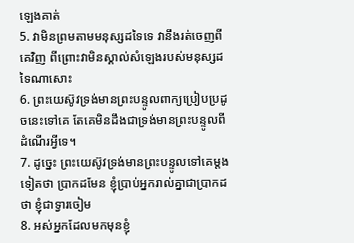ឡេងគាត់
5. វាមិនព្រមតាមមនុស្សដទៃទេ វានឹងរត់ចេញពីគេវិញ ពីព្រោះវាមិនស្គាល់សំឡេងរបស់មនុស្សដទៃណាសោះ
6. ព្រះយេស៊ូវទ្រង់មានព្រះបន្ទូលពាក្យប្រៀបប្រដូចនេះទៅគេ តែគេមិនដឹងជាទ្រង់មានព្រះបន្ទូលពីដំណើរអ្វីទេ។
7. ដូច្នេះ ព្រះយេស៊ូវទ្រង់មានព្រះបន្ទូលទៅគេម្តងទៀតថា ប្រាកដមែន ខ្ញុំប្រាប់អ្នករាល់គ្នាជាប្រាកដថា ខ្ញុំជាទ្វារចៀម
8. អស់អ្នកដែលមកមុនខ្ញុំ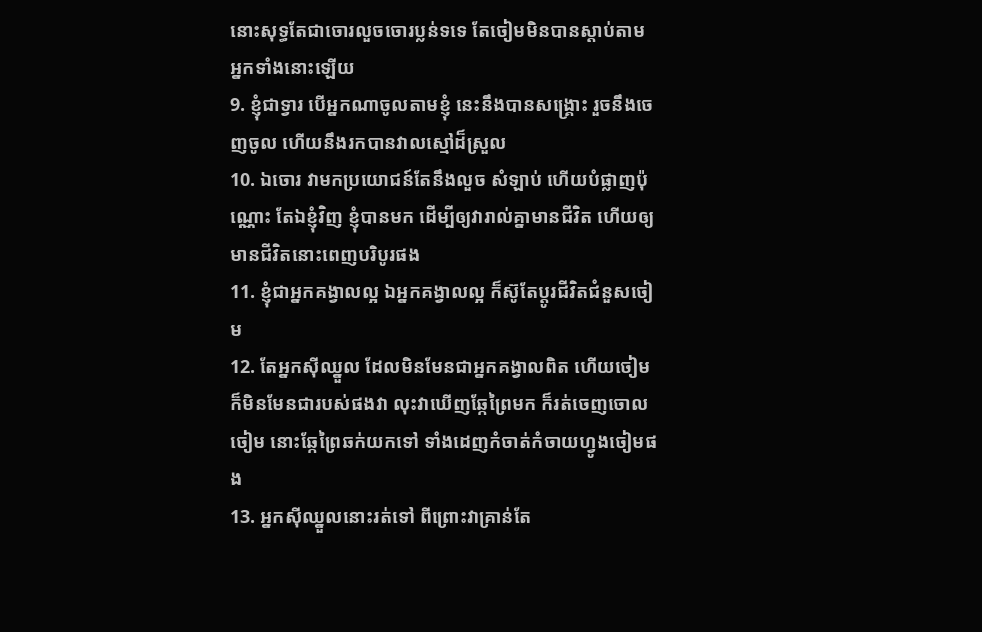នោះសុទ្ធតែជាចោរលួចចោរប្លន់ទទេ តែចៀមមិនបានស្តាប់តាមអ្នកទាំងនោះឡើយ
9. ខ្ញុំជាទ្វារ បើអ្នកណាចូលតាមខ្ញុំ នេះនឹងបានសង្គ្រោះ រួចនឹងចេញចូល ហើយនឹងរកបានវាលស្មៅដ៏ស្រួល
10. ឯចោរ វាមកប្រយោជន៍តែនឹងលួច សំឡាប់ ហើយបំផ្លាញប៉ុណ្ណោះ តែឯខ្ញុំវិញ ខ្ញុំបានមក ដើម្បីឲ្យវារាល់គ្នាមានជីវិត ហើយឲ្យមានជីវិតនោះពេញបរិបូរផង
11. ខ្ញុំជាអ្នកគង្វាលល្អ ឯអ្នកគង្វាលល្អ ក៏ស៊ូតែប្តូរជីវិតជំនួសចៀម
12. តែអ្នកស៊ីឈ្នួល ដែលមិនមែនជាអ្នកគង្វាលពិត ហើយចៀមក៏មិនមែនជារបស់ផងវា លុះវាឃើញឆ្កែព្រៃមក ក៏រត់ចេញចោលចៀម នោះឆ្កែព្រៃឆក់យកទៅ ទាំងដេញកំចាត់កំចាយហ្វូងចៀមផង
13. អ្នកស៊ីឈ្នួលនោះរត់ទៅ ពីព្រោះវាគ្រាន់តែ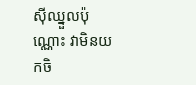ស៊ីឈ្នួលប៉ុណ្ណោះ វាមិនយកចិ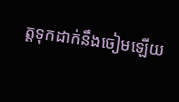ត្តទុកដាក់នឹងចៀមឡើយ